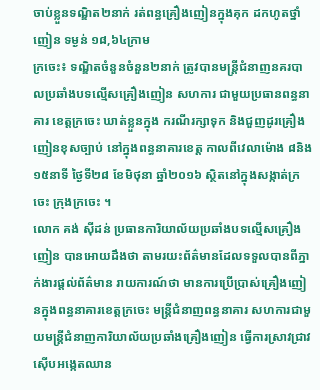ចាប់ខ្លួនទណ្ឌិត២នាក់ រត់ពន្ធគ្រឿងញៀនក្នុងគុក ដកហូតថ្នាំញៀន ទម្ងន់ ១៨,៦៤ក្រាម
ក្រចេះ៖ ទណ្ឌិតចំនួនចំនួន២នាក់ ត្រូវបានមន្ត្រីជំនាញនគរបាលប្រឆាំងបទល្មើសគ្រឿងញៀន សហការ ជាមួយប្រធានពន្ធនាគារ ខេត្តក្រចេះ ឃាត់ខ្លួនក្នុង ករណីរក្សាទុក និងជួញដូរគ្រឿងញៀនខុសច្បាប់ នៅក្នុងពន្ធនាគារខេត្ត កាលពីវេលាម៉ោង ៨និង១៥នាទី ថ្ងៃទី២៨ ខែមិថុនា ឆ្នាំ២០១៦ ស្ថិតនៅក្នុងសង្កាត់ក្រចេះ ក្រុងក្រចេះ ។
លោក គង់ ស៊ីដន់ ប្រធានការិយាល័យប្រឆាំងបទល្មើសគ្រឿងញៀន បានអោយដឹងថា តាមរយះព័ត៌មានដែលទទួលបានពីភ្នាក់ងារផ្តល់ព័ត៌មាន រាយការណ៍ថា មានការប្រើប្រាស់គ្រឿងញៀនក្នុងពន្ធនាគារខេត្តក្រចេះ មន្ត្រីជំនាញពន្ធនាគារ សហការជាមួយមន្ត្រីជំនាញការិយាល័យប្រឆាំងគ្រឿងញៀន ធ្វើការស្រាវជ្រាវស៊ើបអង្កេតឈាន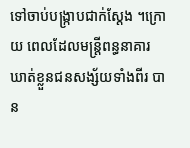ទៅចាប់បង្ក្រាបជាក់ស្តែង ។ក្រោយ ពេលដែលមន្ត្រីពន្ធនាគារ ឃាត់ខ្លួនជនសង្ស័យទាំងពីរ បាន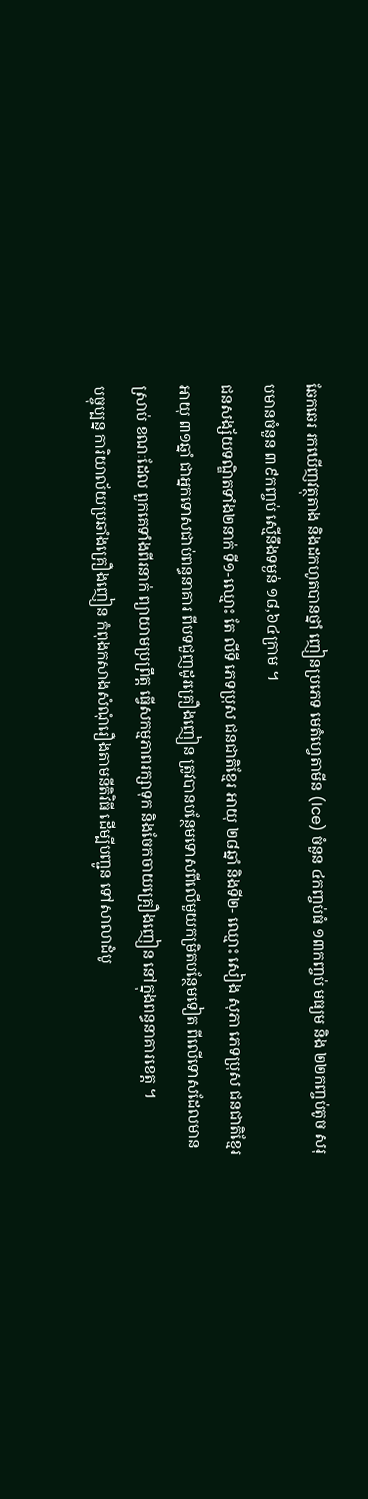ឆែកឆេរ រកឃើញវត្ថុតាង និងដកហូតបានថ្នាំ ញៀនប្រភេទ មេតំហ្វេតាមីន (Ice) ចំនួន ៤កញ្ចប់ធំ ១៣កញ្ចប់ មធ្យម និង ២២កញ្ចប់តូច សរុបមានចំនួន ៣៩កញ្ចប់ ស្មើនឹងទម្ងន់ ១៨,៦៤ក្រាម ។
ជនសង្ស័យទណ្ឌិតទាំង២នាក់ ទី១-ឈ្មោះ តែ លីទី ភេទប្រុស ជនជាតិខ្មែរ អាយុ ២៨ឆ្នាំ និងទី២- ឈ្មោះ សៀង សុភា ភេទប្រុស ជនជាតិខ្មែរ អាយុ ៣១ឆ្នាំ ជាអ្នកទោសជាប់ពន្ធនាគារ ពីបទជួញដូរគ្រឿងញៀន ត្រូវបានបន្ថែមទោសពីលើមួយកម្រិតបន្ថែមទៀត ពីលើទោសដែលមានស្រាប់ ខណៈដែល ពួកគេទាំងពីរនាក់ ព្យាយាមប្រព្រឹត្ត ធ្វើសកម្មភាពរក្សាទុក និងចែកចាយគ្រឿងញៀន នៅក្នុងពន្ធនាគារខេត្ត ។
បច្ចុប្បន្ន ការិយាល័យប្រឆាំងគ្រឿងញៀន កំពុងកសាងសំណុំរឿងតាមនីតិវិធី ដើម្បីបញ្ជូន ទៅសាលាដំបូ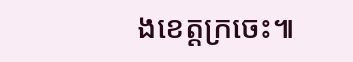ងខេត្តក្រចេះ៕